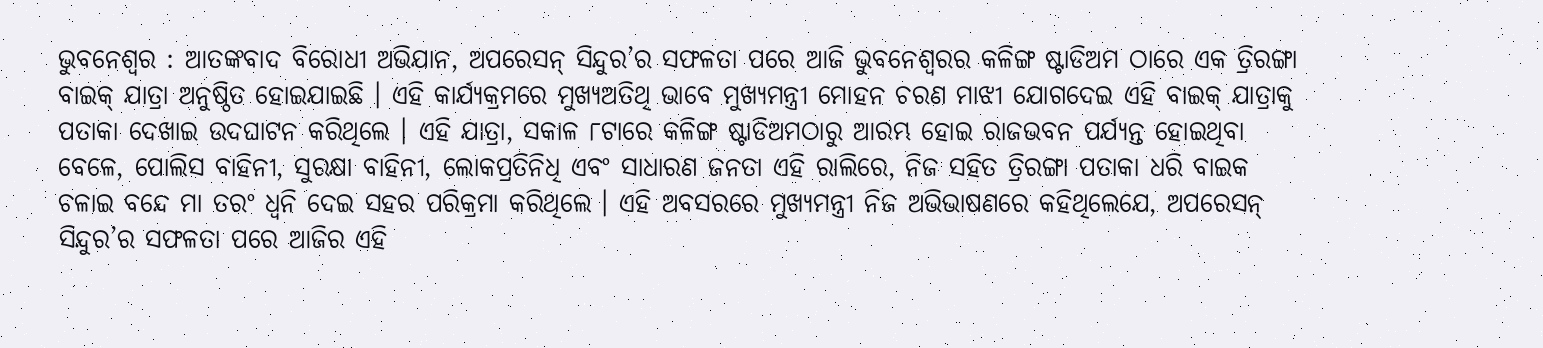ଭୁବନେଶ୍ୱର : ଆତଙ୍କବାଦ ବିରୋଧୀ ଅଭିଯାନ, ଅପରେସନ୍ ସିନ୍ଦୁର’ର ସଫଳତା ପରେ ଆଜି ଭୁବନେଶ୍ୱରର କଳିଙ୍ଗ ଷ୍ଟାଡିଅମ ଠାରେ ଏକ ତ୍ରିରଙ୍ଗା ବାଇକ୍ ଯାତ୍ରା ଅନୁଷ୍ଠିତ ହୋଇଯାଇଛି । ଏହି କାର୍ଯ୍ୟକ୍ରମରେ ମୁଖ୍ୟଅତିଥି ଭାବେ ମୁଖ୍ୟମନ୍ତ୍ରୀ ମୋହନ ଚରଣ ମାଝୀ ଯୋଗଦେଇ ଏହି ବାଇକ୍ ଯାତ୍ରାକୁ ପତାକା ଦେଖାଇ ଉଦଘାଟନ କରିଥିଲେ । ଏହି ଯାତ୍ରା, ସକାଳ ୮ଟାରେ କଳିଙ୍ଗ ଷ୍ଟାଡିଅମଠାରୁ ଆରମ୍ଭ ହୋଇ ରାଜଭବନ ପର୍ଯ୍ୟନ୍ତ ହୋଇଥିବା ବେଳେ, ପୋଲିସ ବାହିନୀ, ସୁରକ୍ଷା ବାହିନୀ, ଲୋକପ୍ରତିନିଧି ଏବଂ ସାଧାରଣ ଜନତା ଏହି ରାଲିରେ, ନିଜ ସହିତ ତ୍ରିରଙ୍ଗା ପତାକା ଧରି ବାଇକ ଚଳାଇ ବନ୍ଦେ ମା ତରଂ ଧ୍ଵନି ଦେଇ ସହର ପରିକ୍ରମା କରିଥିଲେ । ଏହି ଅବସରରେ ମୁଖ୍ୟମନ୍ତ୍ରୀ ନିଜ ଅଭିଭାଷଣରେ କହିଥିଲେଯେ, ଅପରେସନ୍ ସିନ୍ଦୁର’ର ସଫଳତା ପରେ ଆଜିର ଏହି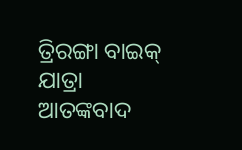ତ୍ରିରଙ୍ଗା ବାଇକ୍ ଯାତ୍ରା ଆତଙ୍କବାଦ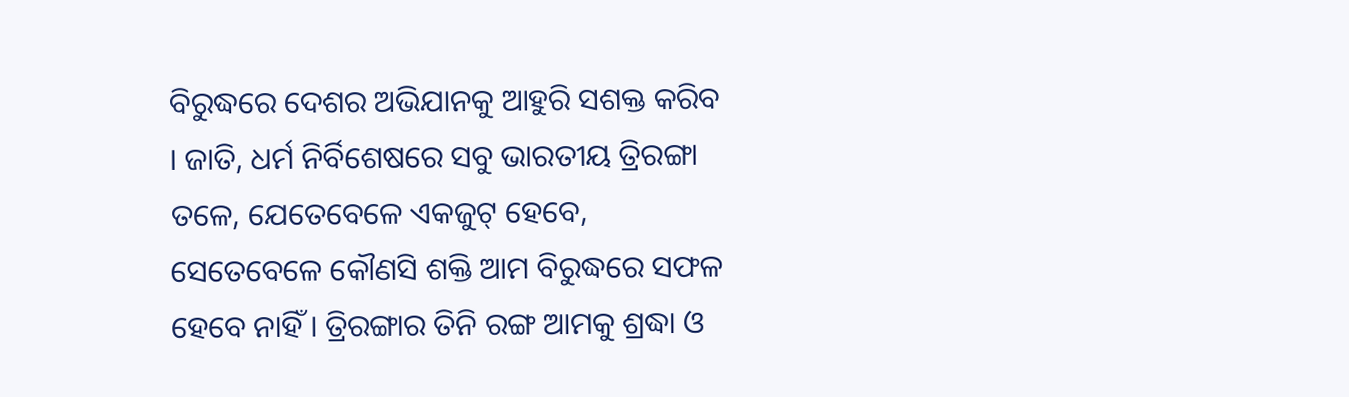ବିରୁଦ୍ଧରେ ଦେଶର ଅଭିଯାନକୁ ଆହୁରି ସଶକ୍ତ କରିବ । ଜାତି, ଧର୍ମ ନିର୍ବିଶେଷରେ ସବୁ ଭାରତୀୟ ତ୍ରିରଙ୍ଗା ତଳେ, ଯେତେବେଳେ ଏକଜୁଟ୍ ହେବେ, ସେତେବେଳେ କୌଣସି ଶକ୍ତି ଆମ ବିରୁଦ୍ଧରେ ସଫଳ ହେବେ ନାହିଁ । ତ୍ରିରଙ୍ଗାର ତିନି ରଙ୍ଗ ଆମକୁ ଶ୍ରଦ୍ଧା ଓ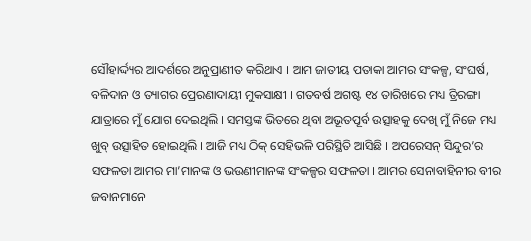ସୌହାର୍ଦ୍ଦ୍ୟର ଆଦର୍ଶରେ ଅନୁପ୍ରାଣୀତ କରିଥାଏ । ଆମ ଜାତୀୟ ପତାକା ଆମର ସଂକଳ୍ପ, ସଂଘର୍ଷ, ବଳିଦାନ ଓ ତ୍ୟାଗର ପ୍ରେରଣାଦାୟୀ ମୁକସାକ୍ଷୀ । ଗତବର୍ଷ ଅଗଷ୍ଟ ୧୪ ତାରିଖରେ ମଧ୍ୟ ତ୍ରିରଙ୍ଗା ଯାତ୍ରାରେ ମୁଁ ଯୋଗ ଦେଇଥିଲି । ସମସ୍ତଙ୍କ ଭିତରେ ଥିବା ଅଭୂତପୂର୍ବ ଉତ୍ସାହକୁ ଦେଖି ମୁଁ ନିଜେ ମଧ୍ୟ ଖୁବ୍ ଉତ୍ସାହିତ ହୋଇଥିଲି । ଆଜି ମଧ୍ୟ ଠିକ୍ ସେହିଭଳି ପରିସ୍ଥିତି ଆସିଛି । ଅପରେସନ୍ ସିନ୍ଦୁର’ର ସଫଳତା ଆମର ମା’ମାନଙ୍କ ଓ ଭଉଣୀମାନଙ୍କ ସଂକଳ୍ପର ସଫଳତା । ଆମର ସେନାବାହିନୀର ବୀର ଜବାନମାନେ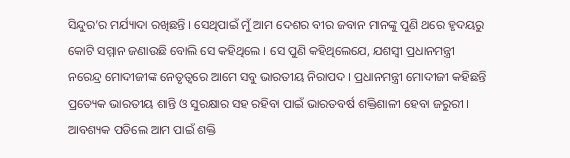ସିନ୍ଦୁର’ର ମର୍ଯ୍ୟାଦା ରଖିଛନ୍ତି । ସେଥିପାଇଁ ମୁଁ ଆମ ଦେଶର ବୀର ଜବାନ ମାନଙ୍କୁ ପୁଣି ଥରେ ହୃଦୟରୁ କୋଟି ସମ୍ମାନ ଜଣାଉଛି ବୋଲି ସେ କହିଥିଲେ । ସେ ପୁଣି କହିଥିଲେଯେ, ଯଶସ୍ୱୀ ପ୍ରଧାନମନ୍ତ୍ରୀ ନରେନ୍ଦ୍ର ମୋଦୀଜୀଙ୍କ ନେତୃତ୍ୱରେ ଆମେ ସବୁ ଭାରତୀୟ ନିରାପଦ । ପ୍ରଧାନମନ୍ତ୍ରୀ ମୋଦୀଜୀ କହିଛନ୍ତି ପ୍ରତ୍ୟେକ ଭାରତୀୟ ଶାନ୍ତି ଓ ସୁରକ୍ଷାର ସହ ରହିବା ପାଇଁ ଭାରତବର୍ଷ ଶକ୍ତିଶାଳୀ ହେବା ଜରୁରୀ । ଆବଶ୍ୟକ ପଡିଲେ ଆମ ପାଇଁ ଶକ୍ତି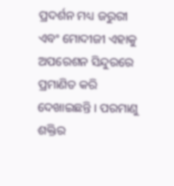ପ୍ରଦର୍ଶନ ମଧ୍ୟ ଜରୁରୀ ଏବଂ ମୋଦୀଜୀ ଏହାକୁ ଅପରେଶନ ସିନ୍ଦୁରରେ ପ୍ରମାଣିତ କରି ଦେଖାଇଛନ୍ତି । ପରମାଣୁ ଶକ୍ତିର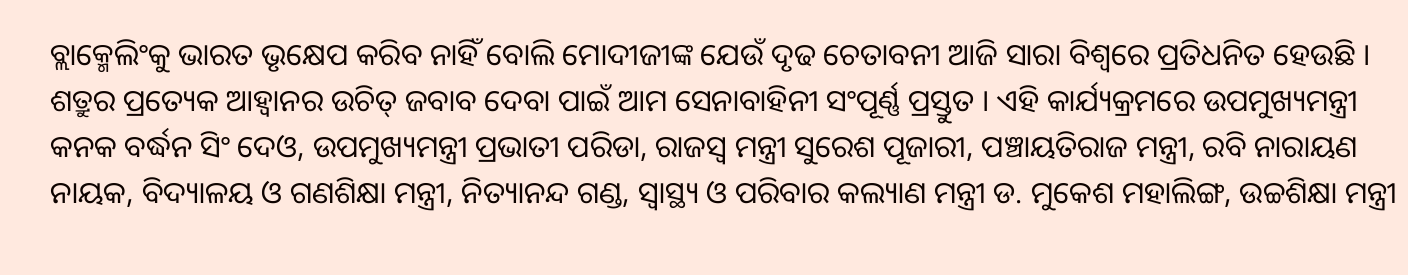ବ୍ଲାକ୍ମେଲିଂକୁ ଭାରତ ଭୃକ୍ଷେପ କରିବ ନାହିଁ ବୋଲି ମୋଦୀଜୀଙ୍କ ଯେଉଁ ଦୃଢ ଚେତାବନୀ ଆଜି ସାରା ବିଶ୍ୱରେ ପ୍ରତିଧନିତ ହେଉଛି । ଶତ୍ରୁର ପ୍ରତ୍ୟେକ ଆହ୍ୱାନର ଉଚିତ୍ ଜବାବ ଦେବା ପାଇଁ ଆମ ସେନାବାହିନୀ ସଂପୂର୍ଣ୍ଣ ପ୍ରସ୍ତୁତ । ଏହି କାର୍ଯ୍ୟକ୍ରମରେ ଉପମୁଖ୍ୟମନ୍ତ୍ରୀ କନକ ବର୍ଦ୍ଧନ ସିଂ ଦେଓ, ଉପମୁଖ୍ୟମନ୍ତ୍ରୀ ପ୍ରଭାତୀ ପରିଡା, ରାଜସ୍ୱ ମନ୍ତ୍ରୀ ସୁରେଶ ପୂଜାରୀ, ପଞ୍ଚାୟତିରାଜ ମନ୍ତ୍ରୀ, ରବି ନାରାୟଣ ନାୟକ, ବିଦ୍ୟାଳୟ ଓ ଗଣଶିକ୍ଷା ମନ୍ତ୍ରୀ, ନିତ୍ୟାନନ୍ଦ ଗଣ୍ଡ, ସ୍ୱାସ୍ଥ୍ୟ ଓ ପରିବାର କଲ୍ୟାଣ ମନ୍ତ୍ରୀ ଡ. ମୁକେଶ ମହାଲିଙ୍ଗ, ଉଚ୍ଚଶିକ୍ଷା ମନ୍ତ୍ରୀ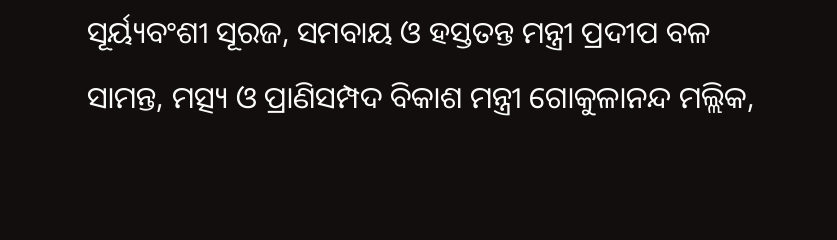ସୂର୍ୟ୍ୟବଂଶୀ ସୂରଜ, ସମବାୟ ଓ ହସ୍ତତନ୍ତ ମନ୍ତ୍ରୀ ପ୍ରଦୀପ ବଳ ସାମନ୍ତ, ମତ୍ସ୍ୟ ଓ ପ୍ରାଣିସମ୍ପଦ ବିକାଶ ମନ୍ତ୍ରୀ ଗୋକୁଳାନନ୍ଦ ମଲ୍ଲିକ,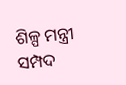ଶିଳ୍ପ ମନ୍ତ୍ରୀ ସମ୍ପଦ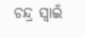ଚନ୍ଦ୍ର ସ୍ୱାଇଁ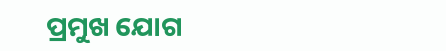ପ୍ରମୁଖ ଯୋଗ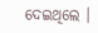ଦେଇଥିଲେ ।